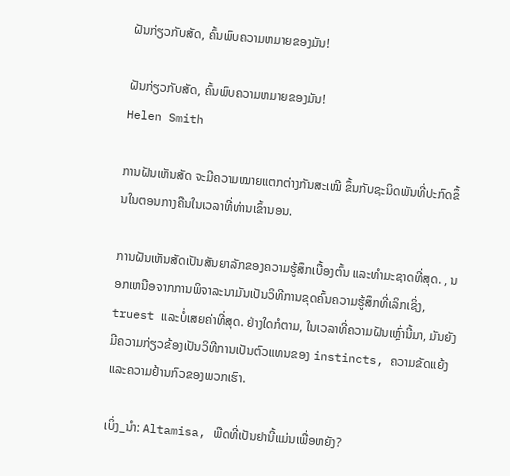ຝັນກ່ຽວກັບສັດ, ຄົ້ນພົບຄວາມຫມາຍຂອງມັນ!

ຝັນກ່ຽວກັບສັດ, ຄົ້ນພົບຄວາມຫມາຍຂອງມັນ!
Helen Smith

ການຝັນເຫັນສັດ ຈະມີຄວາມໝາຍແຕກຕ່າງກັນສະເໝີ ຂຶ້ນກັບຊະນິດພັນທີ່ປະກົດຂຶ້ນໃນຕອນກາງຄືນໃນເວລາທີ່ທ່ານເຂົ້ານອນ.

ການຝັນເຫັນສັດເປັນສັນຍາລັກຂອງຄວາມຮູ້ສຶກເບື້ອງຕົ້ນ ແລະທໍາມະຊາດທີ່ສຸດ. , ນອກເຫນືອຈາກການພິຈາລະນາມັນເປັນວິທີການຂຸດຄົ້ນຄວາມຮູ້ສຶກທີ່ເລິກເຊິ່ງ, truest ແລະບໍ່ເສຍຄ່າທີ່ສຸດ. ຢ່າງໃດກໍຕາມ, ໃນເວລາທີ່ຄວາມຝັນເຫຼົ່ານີ້ມາ, ມັນຍັງມີຄວາມກ່ຽວຂ້ອງເປັນວິທີການເປັນຕົວແທນຂອງ instincts, ຄວາມຂັດແຍ້ງແລະຄວາມຢ້ານກົວຂອງພວກເຮົາ.

ເບິ່ງ_ນຳ: Altamisa, ພືດທີ່ເປັນຢານີ້ແມ່ນເພື່ອຫຍັງ?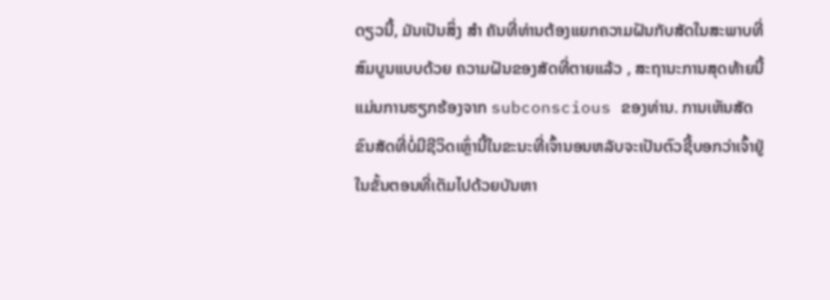ດຽວນີ້, ມັນເປັນສິ່ງ ສຳ ຄັນທີ່ທ່ານຕ້ອງແຍກຄວາມຝັນກັບສັດໃນສະພາບທີ່ສົມບູນແບບດ້ວຍ ຄວາມຝັນຂອງສັດທີ່ຕາຍແລ້ວ , ສະຖານະການສຸດທ້າຍນີ້ແມ່ນການຮຽກຮ້ອງຈາກ subconscious ຂອງທ່ານ. ການເຫັນສັດຂົນສັດທີ່ບໍ່ມີຊີວິດເຫຼົ່ານີ້ໃນຂະນະທີ່ເຈົ້ານອນຫລັບຈະເປັນຕົວຊີ້ບອກວ່າເຈົ້າຢູ່ໃນຂັ້ນຕອນທີ່ເຕັມໄປດ້ວຍບັນຫາ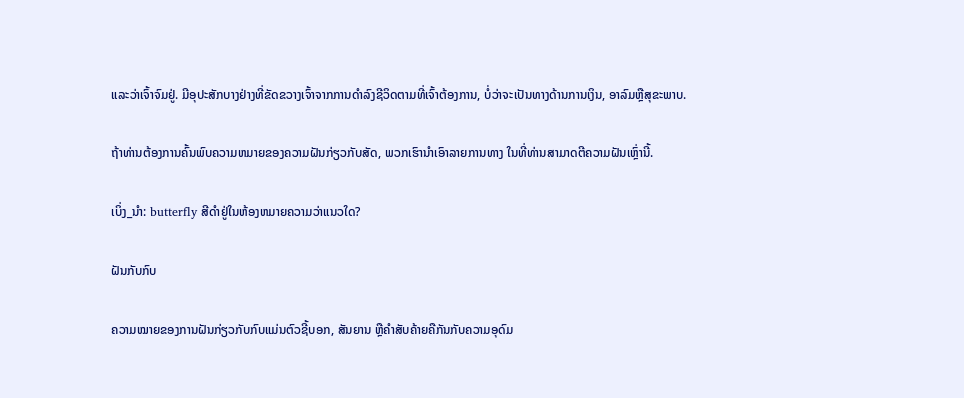ແລະວ່າເຈົ້າຈົມຢູ່. ມີອຸປະສັກບາງຢ່າງທີ່ຂັດຂວາງເຈົ້າຈາກການດໍາລົງຊີວິດຕາມທີ່ເຈົ້າຕ້ອງການ, ບໍ່ວ່າຈະເປັນທາງດ້ານການເງິນ, ອາລົມຫຼືສຸຂະພາບ.

ຖ້າທ່ານຕ້ອງການຄົ້ນພົບຄວາມຫມາຍຂອງຄວາມຝັນກ່ຽວກັບສັດ, ພວກເຮົານໍາເອົາລາຍການທາງ ໃນທີ່ທ່ານສາມາດຕີຄວາມຝັນເຫຼົ່ານີ້.

ເບິ່ງ_ນຳ: butterfly ສີດໍາຢູ່ໃນຫ້ອງຫມາຍຄວາມວ່າແນວໃດ?

ຝັນກັບກົບ

ຄວາມໝາຍຂອງການຝັນກ່ຽວກັບກົບແມ່ນຕົວຊີ້ບອກ, ສັນຍານ ຫຼືຄໍາສັບຄ້າຍຄືກັນກັບຄວາມອຸດົມ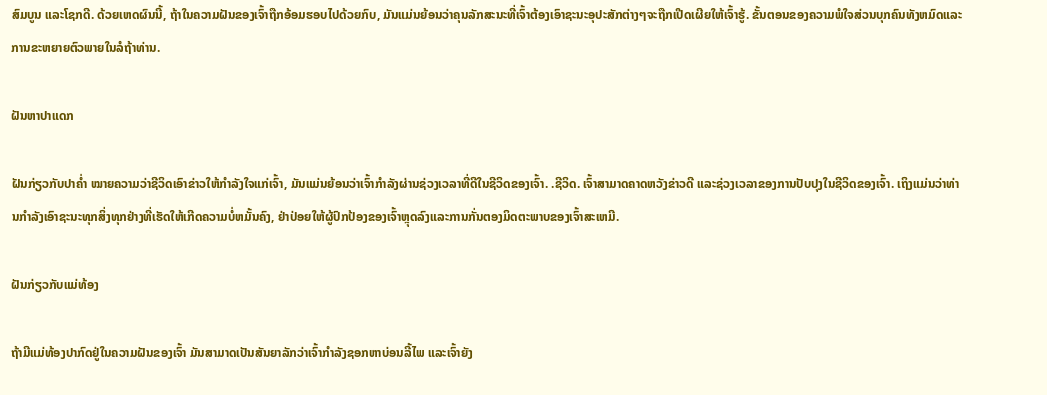ສົມບູນ ແລະໂຊກດີ. ດ້ວຍເຫດຜົນນີ້, ຖ້າໃນຄວາມຝັນຂອງເຈົ້າຖືກອ້ອມຮອບໄປດ້ວຍກົບ, ມັນແມ່ນຍ້ອນວ່າຄຸນລັກສະນະທີ່ເຈົ້າຕ້ອງເອົາຊະນະອຸປະສັກຕ່າງໆຈະຖືກເປີດເຜີຍໃຫ້ເຈົ້າຮູ້. ຂັ້ນຕອນຂອງຄວາມພໍໃຈສ່ວນບຸກຄົນທັງຫມົດແລະການຂະຫຍາຍຕົວພາຍໃນລໍຖ້າທ່ານ.

ຝັນຫາປາແດກ

ຝັນກ່ຽວກັບປາຄໍ່າ ໝາຍຄວາມວ່າຊີວິດເອົາຂ່າວໃຫ້ກຳລັງໃຈແກ່ເຈົ້າ, ມັນແມ່ນຍ້ອນວ່າເຈົ້າກຳລັງຜ່ານຊ່ວງເວລາທີ່ດີໃນຊີວິດຂອງເຈົ້າ. .ຊີວິດ. ເຈົ້າສາມາດຄາດຫວັງຂ່າວດີ ແລະຊ່ວງເວລາຂອງການປັບປຸງໃນຊີວິດຂອງເຈົ້າ. ເຖິງແມ່ນວ່າທ່ານກໍາລັງເອົາຊະນະທຸກສິ່ງທຸກຢ່າງທີ່ເຮັດໃຫ້ເກີດຄວາມບໍ່ຫມັ້ນຄົງ, ຢ່າປ່ອຍໃຫ້ຜູ້ປົກປ້ອງຂອງເຈົ້າຫຼຸດລົງແລະການກັ່ນຕອງມິດຕະພາບຂອງເຈົ້າສະເຫມີ.

ຝັນກ່ຽວກັບແມ່ທ້ອງ

ຖ້າມີແມ່ທ້ອງປາກົດຢູ່ໃນຄວາມຝັນຂອງເຈົ້າ ມັນສາມາດເປັນສັນຍາລັກວ່າເຈົ້າກຳລັງຊອກຫາບ່ອນລີ້ໄພ ແລະເຈົ້າຍັງ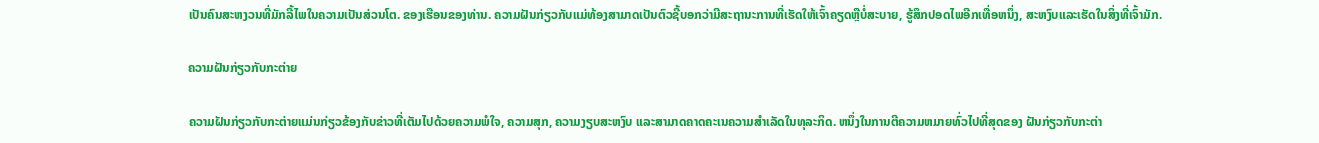ເປັນຄົນສະຫງວນທີ່ມັກລີ້ໄພໃນຄວາມເປັນສ່ວນໂຕ. ຂອງເຮືອນຂອງທ່ານ. ຄວາມຝັນກ່ຽວກັບແມ່ທ້ອງສາມາດເປັນຕົວຊີ້ບອກວ່າມີສະຖານະການທີ່ເຮັດໃຫ້ເຈົ້າຄຽດຫຼືບໍ່ສະບາຍ, ຮູ້ສຶກປອດໄພອີກເທື່ອຫນຶ່ງ, ສະຫງົບແລະເຮັດໃນສິ່ງທີ່ເຈົ້າມັກ.

ຄວາມຝັນກ່ຽວກັບກະຕ່າຍ

ຄວາມຝັນກ່ຽວກັບກະຕ່າຍແມ່ນກ່ຽວຂ້ອງກັບຂ່າວທີ່ເຕັມໄປດ້ວຍຄວາມພໍໃຈ, ຄວາມສຸກ, ຄວາມງຽບສະຫງົບ ແລະສາມາດຄາດຄະເນຄວາມສໍາເລັດໃນທຸລະກິດ. ຫນຶ່ງໃນການຕີຄວາມຫມາຍທົ່ວໄປທີ່ສຸດຂອງ ຝັນກ່ຽວກັບກະຕ່າ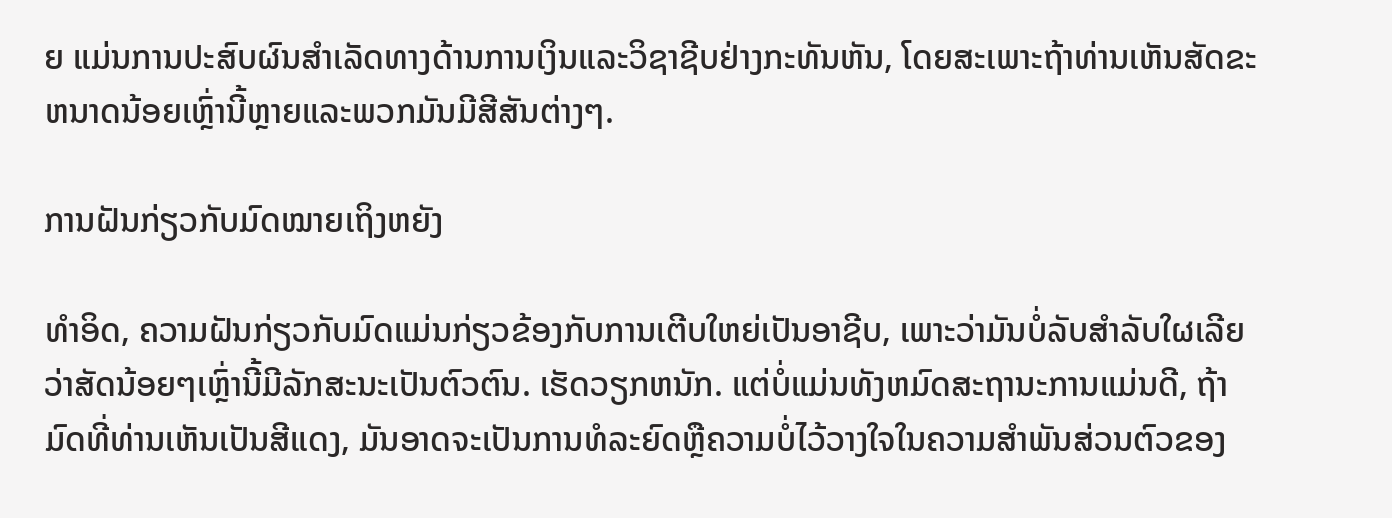ຍ ແມ່ນການປະສົບຜົນສໍາເລັດທາງດ້ານການເງິນແລະວິຊາຊີບຢ່າງກະທັນຫັນ, ໂດຍສະເພາະຖ້າທ່ານເຫັນສັດຂະຫນາດນ້ອຍເຫຼົ່ານີ້ຫຼາຍແລະພວກມັນມີສີສັນຕ່າງໆ.

ການຝັນກ່ຽວກັບມົດໝາຍເຖິງຫຍັງ

ທຳອິດ, ຄວາມຝັນກ່ຽວກັບມົດແມ່ນກ່ຽວຂ້ອງກັບການເຕີບໃຫຍ່ເປັນອາຊີບ, ເພາະວ່າມັນບໍ່ລັບສຳລັບໃຜເລີຍວ່າສັດນ້ອຍໆເຫຼົ່ານີ້ມີລັກສະນະເປັນຕົວຕົນ. ເຮັດວຽກຫນັກ. ແຕ່ບໍ່ແມ່ນທັງຫມົດສະຖານະການແມ່ນດີ, ຖ້າມົດທີ່ທ່ານເຫັນເປັນສີແດງ, ມັນອາດຈະເປັນການທໍລະຍົດຫຼືຄວາມບໍ່ໄວ້ວາງໃຈໃນຄວາມສໍາພັນສ່ວນຕົວຂອງ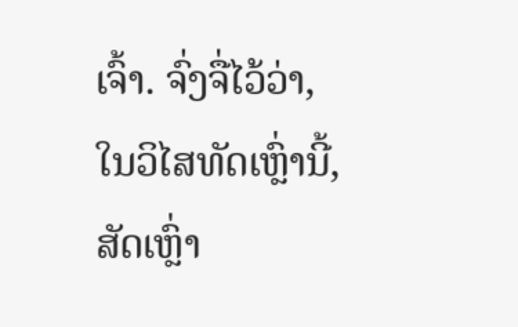ເຈົ້າ. ຈົ່ງຈື່ໄວ້ວ່າ, ໃນວິໄສທັດເຫຼົ່ານີ້, ສັດເຫຼົ່າ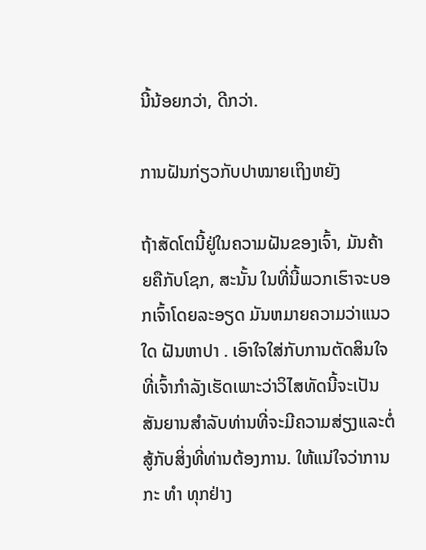ນີ້ນ້ອຍກວ່າ, ດີກວ່າ.

ການຝັນກ່ຽວກັບປາໝາຍເຖິງຫຍັງ

ຖ້າສັດໂຕນີ້ຢູ່ໃນຄວາມຝັນຂອງເຈົ້າ, ມັນຄ້າຍຄືກັບໂຊກ, ສະນັ້ນ ໃນທີ່ນີ້ພວກເຮົາຈະບອກເຈົ້າໂດຍລະອຽດ ມັນຫມາຍຄວາມວ່າແນວໃດ ຝັນຫາປາ . ເອົາໃຈໃສ່ກັບການຕັດສິນໃຈທີ່ເຈົ້າກໍາລັງເຮັດເພາະວ່າວິໄສທັດນີ້ຈະເປັນສັນຍານສໍາລັບທ່ານທີ່ຈະມີຄວາມສ່ຽງແລະຕໍ່ສູ້ກັບສິ່ງທີ່ທ່ານຕ້ອງການ. ໃຫ້ແນ່ໃຈວ່າການກະ ທຳ ທຸກຢ່າງ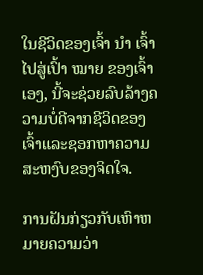ໃນຊີວິດຂອງເຈົ້າ ນຳ ເຈົ້າໄປສູ່ເປົ້າ ໝາຍ ຂອງເຈົ້າເອງ, ນີ້ຈະຊ່ວຍລົບລ້າງຄວາມບໍ່ດີຈາກຊີວິດຂອງເຈົ້າແລະຊອກຫາຄວາມສະຫງົບຂອງຈິດໃຈ.

ການຝັນກ່ຽວກັບເຫົາຫມາຍຄວາມວ່າ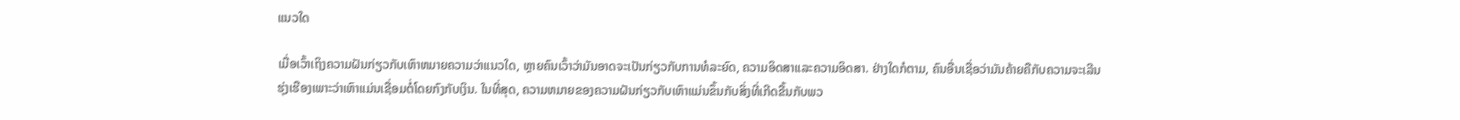ແນວໃດ

ເມື່ອເວົ້າເຖິງຄວາມຝັນກ່ຽວກັບເຫົາຫມາຍຄວາມວ່າແນວໃດ, ຫຼາຍຄົນເວົ້າວ່າມັນອາດຈະເປັນກ່ຽວກັບການທໍລະຍົດ, ຄວາມອິດສາແລະຄວາມອິດສາ. ຢ່າງໃດກໍຕາມ, ຄົນອື່ນເຊື່ອວ່າມັນຄ້າຍຄືກັບຄວາມຈະເລີນຮຸ່ງເຮືອງເພາະວ່າເຫົາແມ່ນເຊື່ອມຕໍ່ໂດຍກົງກັບເງິນ. ໃນທີ່ສຸດ, ຄວາມຫມາຍຂອງຄວາມຝັນກ່ຽວກັບເຫົາແມ່ນຂຶ້ນກັບສິ່ງທີ່ເກີດຂື້ນກັບພວ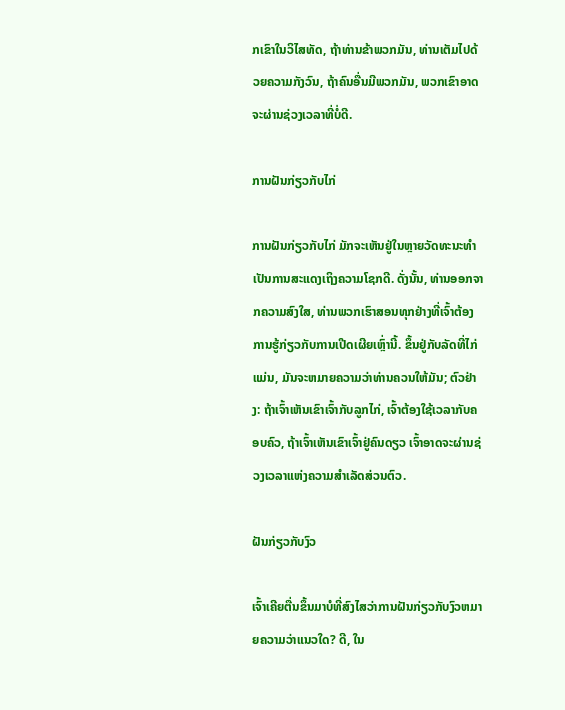ກເຂົາໃນວິໄສທັດ, ຖ້າທ່ານຂ້າພວກມັນ, ທ່ານເຕັມໄປດ້ວຍຄວາມກັງວົນ, ຖ້າຄົນອື່ນມີພວກມັນ, ພວກເຂົາອາດຈະຜ່ານຊ່ວງເວລາທີ່ບໍ່ດີ.

ການຝັນກ່ຽວກັບໄກ່

ການຝັນກ່ຽວກັບໄກ່ ມັກຈະເຫັນຢູ່ໃນຫຼາຍວັດທະນະທໍາເປັນການສະແດງເຖິງຄວາມໂຊກດີ. ດັ່ງນັ້ນ, ທ່ານອອກຈາກຄວາມສົງໃສ, ທ່ານພວກເຮົາສອນທຸກຢ່າງທີ່ເຈົ້າຕ້ອງການຮູ້ກ່ຽວກັບການເປີດເຜີຍເຫຼົ່ານີ້. ຂຶ້ນຢູ່ກັບລັດທີ່ໄກ່ແມ່ນ, ມັນຈະຫມາຍຄວາມວ່າທ່ານຄວນໃຫ້ມັນ; ຕົວຢ່າງ: ຖ້າເຈົ້າເຫັນເຂົາເຈົ້າກັບລູກໄກ່, ເຈົ້າຕ້ອງໃຊ້ເວລາກັບຄອບຄົວ, ຖ້າເຈົ້າເຫັນເຂົາເຈົ້າຢູ່ຄົນດຽວ ເຈົ້າອາດຈະຜ່ານຊ່ວງເວລາແຫ່ງຄວາມສຳເລັດສ່ວນຕົວ.

ຝັນກ່ຽວກັບງົວ

ເຈົ້າເຄີຍຕື່ນຂຶ້ນມາບໍທີ່ສົງໄສວ່າການຝັນກ່ຽວກັບງົວຫມາຍຄວາມວ່າແນວໃດ? ດີ, ໃນ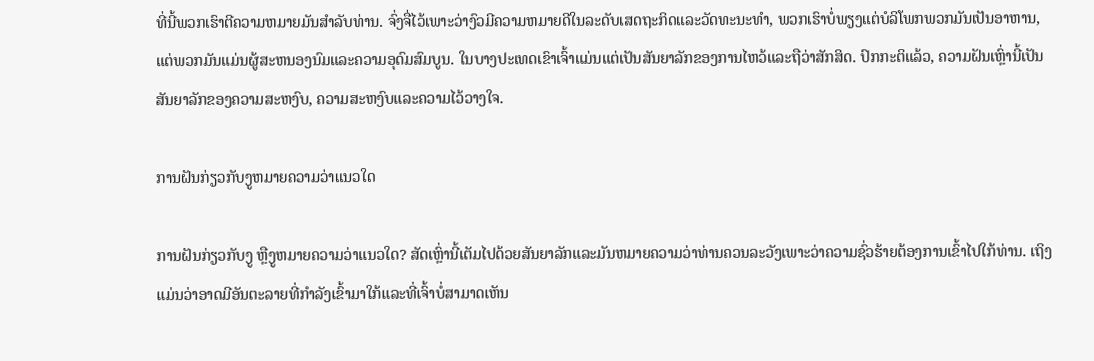ທີ່ນີ້ພວກເຮົາຕີຄວາມຫມາຍມັນສໍາລັບທ່ານ. ຈົ່ງຈື່ໄວ້ເພາະວ່າງົວມີຄວາມຫມາຍດີໃນລະດັບເສດຖະກິດແລະວັດທະນະທໍາ, ພວກເຮົາບໍ່ພຽງແຕ່ບໍລິໂພກພວກມັນເປັນອາຫານ, ແຕ່ພວກມັນແມ່ນຜູ້ສະຫນອງນົມແລະຄວາມອຸດົມສົມບູນ. ໃນບາງປະເທດເຂົາເຈົ້າແມ່ນແຕ່ເປັນສັນຍາລັກຂອງການໄຫວ້ແລະຖືວ່າສັກສິດ. ປົກກະຕິແລ້ວ, ຄວາມຝັນເຫຼົ່ານີ້ເປັນສັນຍາລັກຂອງຄວາມສະຫງົບ, ຄວາມສະຫງົບແລະຄວາມໄວ້ວາງໃຈ.

ການຝັນກ່ຽວກັບງູຫມາຍຄວາມວ່າແນວໃດ

ການຝັນກ່ຽວກັບງູ ຫຼືງູຫມາຍຄວາມວ່າແນວໃດ? ສັດເຫຼົ່ານີ້ເຕັມໄປດ້ວຍສັນຍາລັກແລະມັນຫມາຍຄວາມວ່າທ່ານຄວນລະວັງເພາະວ່າຄວາມຊົ່ວຮ້າຍຕ້ອງການເຂົ້າໄປໃກ້ທ່ານ. ເຖິງແມ່ນວ່າອາດມີອັນຕະລາຍທີ່ກໍາລັງເຂົ້າມາໃກ້ແລະທີ່ເຈົ້າບໍ່ສາມາດເຫັນ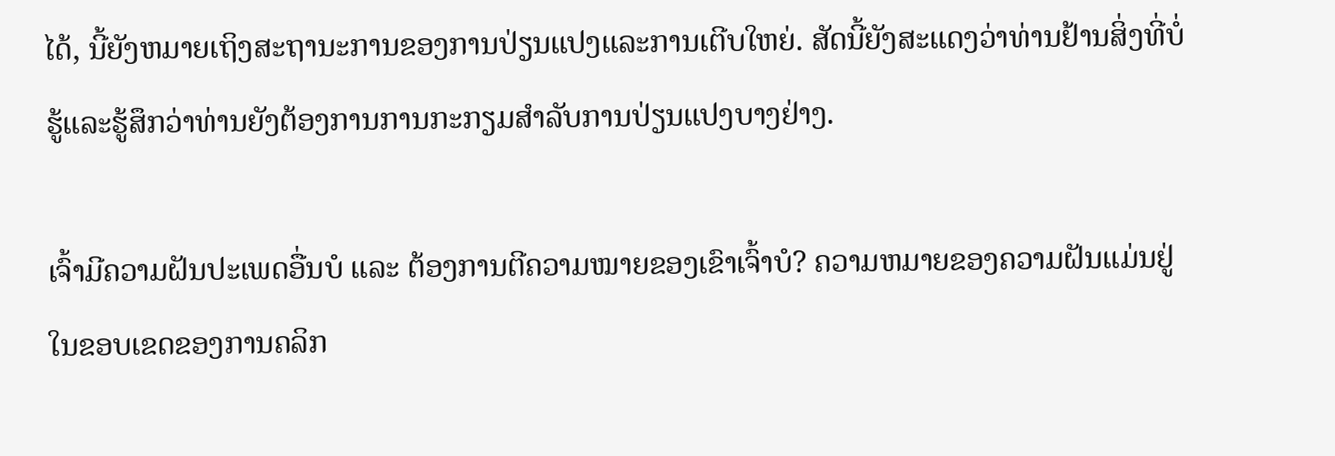ໄດ້, ນີ້ຍັງຫມາຍເຖິງສະຖານະການຂອງການປ່ຽນແປງແລະການເຕີບໃຫຍ່. ສັດນີ້ຍັງສະແດງວ່າທ່ານຢ້ານສິ່ງທີ່ບໍ່ຮູ້ແລະຮູ້ສຶກວ່າທ່ານຍັງຕ້ອງການການກະກຽມສໍາລັບການປ່ຽນແປງບາງຢ່າງ.

ເຈົ້າມີຄວາມຝັນປະເພດອື່ນບໍ ແລະ ຕ້ອງການຕີຄວາມໝາຍຂອງເຂົາເຈົ້າບໍ? ຄວາມຫມາຍຂອງຄວາມຝັນແມ່ນຢູ່ໃນຂອບເຂດຂອງການຄລິກ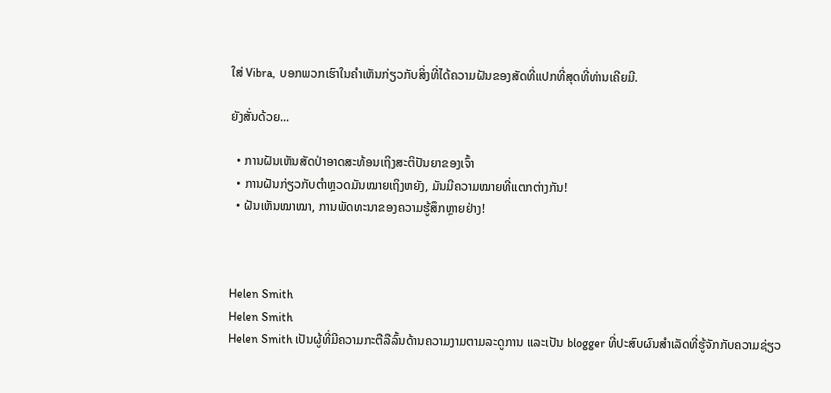ໃສ່ Vibra, ບອກພວກເຮົາໃນຄໍາເຫັນກ່ຽວກັບສິ່ງທີ່ໄດ້ຄວາມຝັນຂອງສັດທີ່ແປກທີ່ສຸດທີ່ທ່ານເຄີຍມີ.

ຍັງສັ່ນດ້ວຍ...

  • ການຝັນເຫັນສັດປ່າອາດສະທ້ອນເຖິງສະຕິປັນຍາຂອງເຈົ້າ
  • ການຝັນກ່ຽວກັບຕຳຫຼວດມັນໝາຍເຖິງຫຍັງ, ມັນມີຄວາມໝາຍທີ່ແຕກຕ່າງກັນ!
  • ຝັນເຫັນໝາໝາ, ການພັດທະນາຂອງຄວາມຮູ້ສຶກຫຼາຍຢ່າງ!



Helen Smith
Helen Smith
Helen Smith ເປັນຜູ້ທີ່ມີຄວາມກະຕືລືລົ້ນດ້ານຄວາມງາມຕາມລະດູການ ແລະເປັນ blogger ທີ່ປະສົບຜົນສຳເລັດທີ່ຮູ້ຈັກກັບຄວາມຊ່ຽວ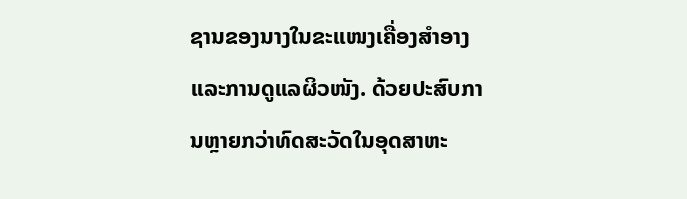ຊານຂອງນາງໃນຂະແໜງເຄື່ອງສໍາອາງ ແລະການດູແລຜິວໜັງ. ດ້ວຍປະສົບການຫຼາຍກວ່າທົດສະວັດໃນອຸດສາຫະ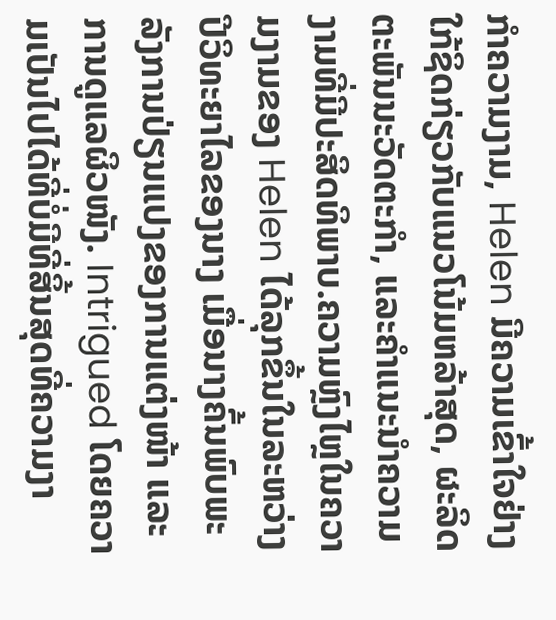ກໍາຄວາມງາມ, Helen ມີຄວາມເຂົ້າໃຈຢ່າງໃກ້ຊິດກ່ຽວກັບແນວໂນ້ມຫລ້າສຸດ, ຜະລິດຕະພັນນະວັດຕະກໍາ, ແລະຄໍາແນະນໍາຄວາມງາມທີ່ມີປະສິດທິພາບ.ຄວາມຫຼົງໄຫຼໃນຄວາມງາມຂອງ Helen ໄດ້ລຸກຂຶ້ນໃນລະຫວ່າງປີວິທະຍາໄລຂອງນາງ ເມື່ອນາງຄົ້ນພົບພະລັງການປ່ຽນແປງຂອງການແຕ່ງໜ້າ ແລະການດູແລຜິວໜັງ. Intrigued ໂດຍຄວາມເປັນໄປໄດ້ທີ່ບໍ່ມີທີ່ສິ້ນສຸດທີ່ຄວາມງາ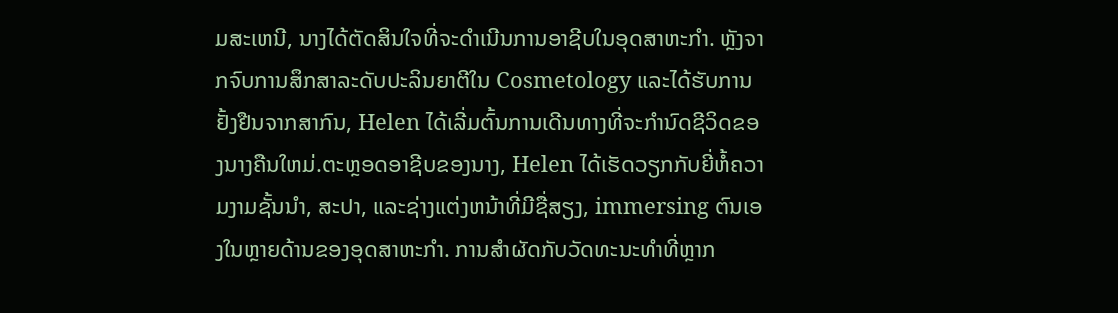ມສະເຫນີ, ນາງໄດ້ຕັດສິນໃຈທີ່ຈະດໍາເນີນການອາຊີບໃນອຸດສາຫະກໍາ. ຫຼັງຈາກຈົບການສຶກສາລະດັບປະລິນຍາຕີໃນ Cosmetology ແລະໄດ້ຮັບການຢັ້ງຢືນຈາກສາກົນ, Helen ໄດ້ເລີ່ມຕົ້ນການເດີນທາງທີ່ຈະກໍານົດຊີວິດຂອງນາງຄືນໃຫມ່.ຕະຫຼອດອາຊີບຂອງນາງ, Helen ໄດ້ເຮັດວຽກກັບຍີ່ຫໍ້ຄວາມງາມຊັ້ນນໍາ, ສະປາ, ແລະຊ່າງແຕ່ງຫນ້າທີ່ມີຊື່ສຽງ, immersing ຕົນເອງໃນຫຼາຍດ້ານຂອງອຸດສາຫະກໍາ. ການສໍາຜັດກັບວັດທະນະທໍາທີ່ຫຼາກ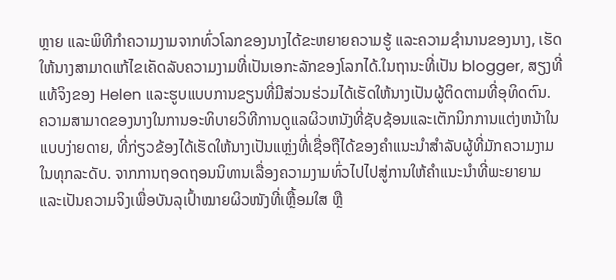ຫຼາຍ ແລະພິທີກໍາຄວາມງາມຈາກທົ່ວໂລກຂອງນາງໄດ້ຂະຫຍາຍຄວາມຮູ້ ແລະຄວາມຊໍານານຂອງນາງ, ເຮັດໃຫ້ນາງສາມາດແກ້ໄຂເຄັດລັບຄວາມງາມທີ່ເປັນເອກະລັກຂອງໂລກໄດ້.ໃນຖານະທີ່ເປັນ blogger, ສຽງທີ່ແທ້ຈິງຂອງ Helen ແລະຮູບແບບການຂຽນທີ່ມີສ່ວນຮ່ວມໄດ້ເຮັດໃຫ້ນາງເປັນຜູ້ຕິດຕາມທີ່ອຸທິດຕົນ. ຄວາມສາມາດຂອງນາງໃນການອະທິບາຍວິທີການດູແລຜິວຫນັງທີ່ຊັບຊ້ອນແລະເຕັກນິກການແຕ່ງຫນ້າໃນແບບງ່າຍດາຍ, ທີ່ກ່ຽວຂ້ອງໄດ້ເຮັດໃຫ້ນາງເປັນແຫຼ່ງທີ່ເຊື່ອຖືໄດ້ຂອງຄໍາແນະນໍາສໍາລັບຜູ້ທີ່ມັກຄວາມງາມໃນທຸກລະດັບ. ຈາກການຖອດຖອນນິທານເລື່ອງຄວາມງາມທົ່ວໄປໄປສູ່ການໃຫ້ຄຳແນະນຳທີ່ພະຍາຍາມ ແລະເປັນຄວາມຈິງເພື່ອບັນລຸເປົ້າໝາຍຜິວໜັງທີ່ເຫຼື້ອມໃສ ຫຼື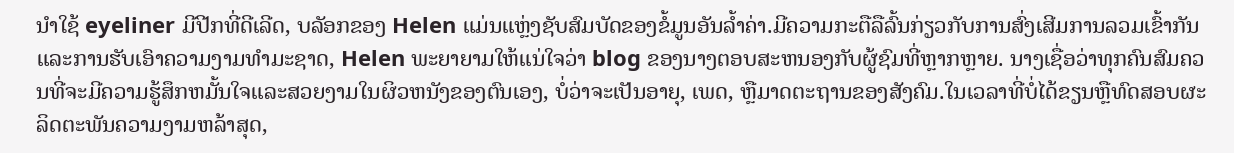ນຳໃຊ້ eyeliner ມີປີກທີ່ດີເລີດ, ບລັອກຂອງ Helen ແມ່ນແຫຼ່ງຊັບສົມບັດຂອງຂໍ້ມູນອັນລ້ຳຄ່າ.ມີຄວາມກະຕືລືລົ້ນກ່ຽວກັບການສົ່ງເສີມການລວມເຂົ້າກັນແລະການຮັບເອົາຄວາມງາມທໍາມະຊາດ, Helen ພະຍາຍາມໃຫ້ແນ່ໃຈວ່າ blog ຂອງນາງຕອບສະຫນອງກັບຜູ້ຊົມທີ່ຫຼາກຫຼາຍ. ນາງເຊື່ອວ່າທຸກຄົນສົມຄວນທີ່ຈະມີຄວາມຮູ້ສຶກຫມັ້ນໃຈແລະສວຍງາມໃນຜິວຫນັງຂອງຕົນເອງ, ບໍ່ວ່າຈະເປັນອາຍຸ, ເພດ, ຫຼືມາດຕະຖານຂອງສັງຄົມ.ໃນເວລາທີ່ບໍ່ໄດ້ຂຽນຫຼືທົດສອບຜະລິດຕະພັນຄວາມງາມຫລ້າສຸດ,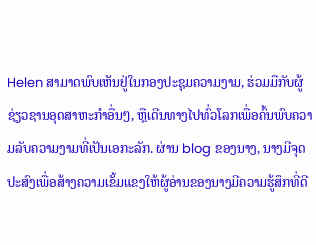Helen ສາມາດພົບເຫັນຢູ່ໃນກອງປະຊຸມຄວາມງາມ, ຮ່ວມມືກັບຜູ້ຊ່ຽວຊານອຸດສາຫະກໍາອື່ນໆ, ຫຼືເດີນທາງໄປທົ່ວໂລກເພື່ອຄົ້ນພົບຄວາມລັບຄວາມງາມທີ່ເປັນເອກະລັກ. ຜ່ານ blog ຂອງນາງ, ນາງມີຈຸດປະສົງເພື່ອສ້າງຄວາມເຂັ້ມແຂງໃຫ້ຜູ້ອ່ານຂອງນາງມີຄວາມຮູ້ສຶກທີ່ດີ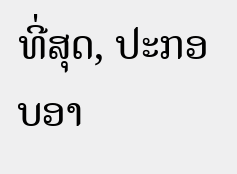ທີ່ສຸດ, ປະກອບອາ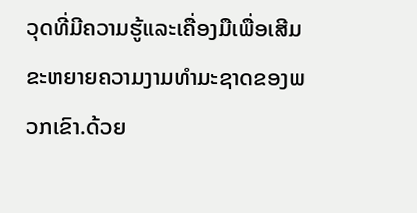ວຸດທີ່ມີຄວາມຮູ້ແລະເຄື່ອງມືເພື່ອເສີມຂະຫຍາຍຄວາມງາມທໍາມະຊາດຂອງພວກເຂົາ.ດ້ວຍ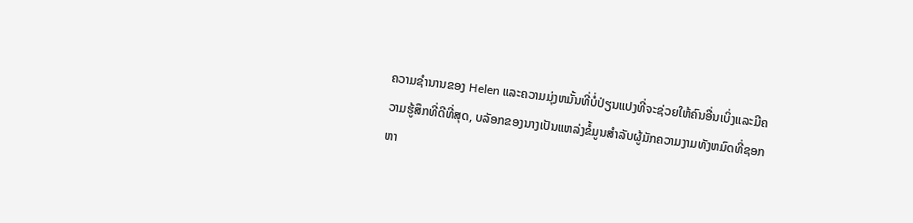ຄວາມຊໍານານຂອງ Helen ແລະຄວາມມຸ່ງຫມັ້ນທີ່ບໍ່ປ່ຽນແປງທີ່ຈະຊ່ວຍໃຫ້ຄົນອື່ນເບິ່ງແລະມີຄວາມຮູ້ສຶກທີ່ດີທີ່ສຸດ, ບລັອກຂອງນາງເປັນແຫລ່ງຂໍ້ມູນສໍາລັບຜູ້ມັກຄວາມງາມທັງຫມົດທີ່ຊອກຫາ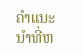ຄໍາແນະນໍາທີ່ຫ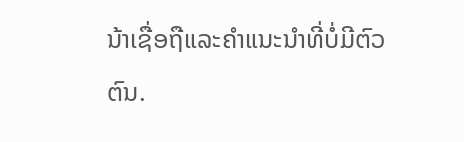ນ້າເຊື່ອຖືແລະຄໍາແນະນໍາທີ່ບໍ່ມີຕົວຕົນ.